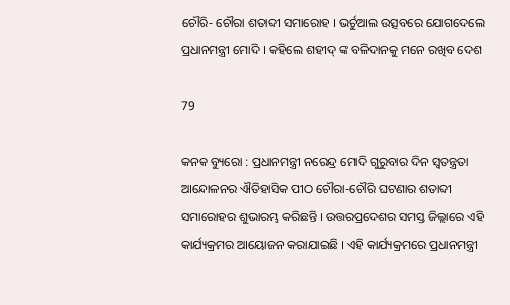ଚୌରି- ଚୌରା ଶତାବ୍ଦୀ ସମାରୋହ । ଭର୍ଚୁଆଲ ଉତ୍ସବରେ ଯୋଗଦେଲେ ପ୍ରଧାନମନ୍ତ୍ରୀ ମୋଦି । କହିଲେ ଶହୀଦ୍ ଙ୍କ ବଳିଦାନକୁ ମନେ ରଖିବ ଦେଶ

79

କନକ ବ୍ୟୁରୋ : ପ୍ରଧାନମନ୍ତ୍ରୀ ନରେନ୍ଦ୍ର ମୋଦି ଗୁରୁବାର ଦିନ ସ୍ୱତନ୍ତ୍ରତା ଆନ୍ଦୋଳନର ଐତିହାସିକ ପୀଠ ଚୌରା-ଚୌରି ଘଟଣାର ଶତାବ୍ଦୀ ସମାରୋହର ଶୁଭାରମ୍ଭ କରିଛନ୍ତି । ଉତ୍ତରପ୍ରଦେଶର ସମସ୍ତ ଜିଲ୍ଲାରେ ଏହି କାର୍ଯ୍ୟକ୍ରମର ଆୟୋଜନ କରାଯାଇଛି । ଏହି କାର୍ଯ୍ୟକ୍ରମରେ ପ୍ରଧାନମନ୍ତ୍ରୀ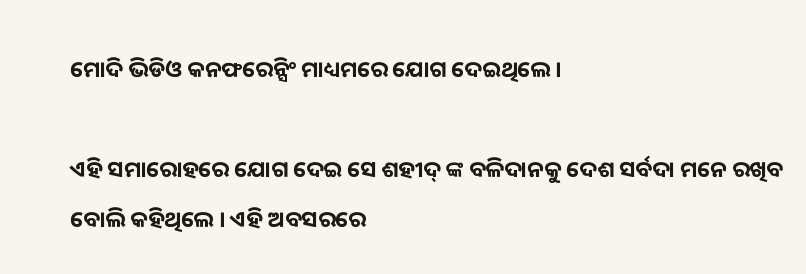ମୋଦି ଭିଡିଓ କନଫରେନ୍ସିଂ ମାଧ୍ୟମରେ ଯୋଗ ଦେଇଥିଲେ ।

ଏହି ସମାରୋହରେ ଯୋଗ ଦେଇ ସେ ଶହୀଦ୍ ଙ୍କ ବଳିଦାନକୁ ଦେଶ ସର୍ବଦା ମନେ ରଖିବ ବୋଲି କହିଥିଲେ । ଏହି ଅବସରରେ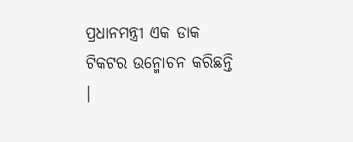ପ୍ରଧାନମନ୍ତ୍ରୀ ଏକ ଡାକ ଟିକଟର ଉନ୍ମୋଚନ କରିଛନ୍ତି ।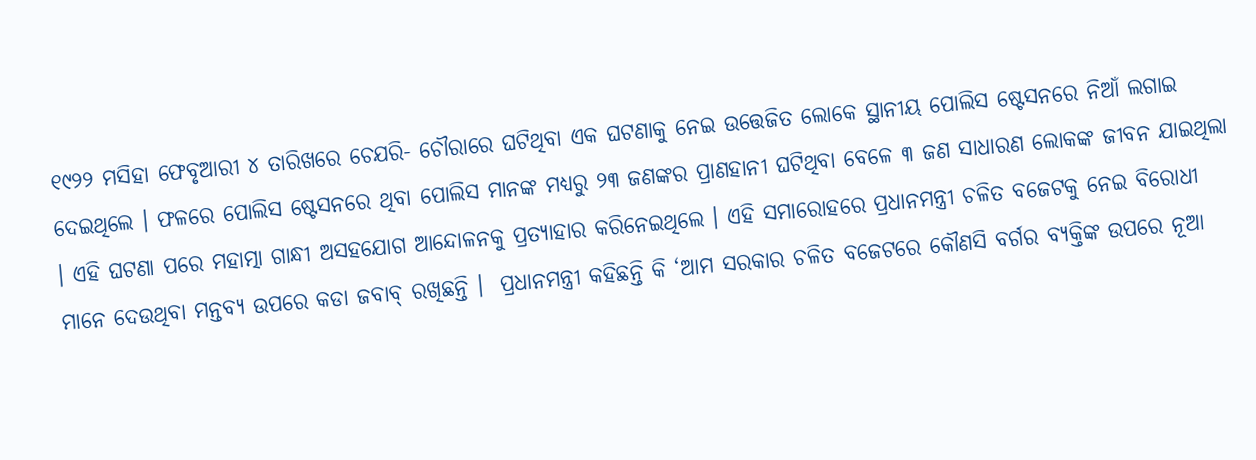୧୯୨୨ ମସିହା ଫେବୃଆରୀ ୪ ତାରିଖରେ ଚେଯରି- ଚୌରାରେ ଘଟିଥିବା ଏକ ଘଟଣାକୁ ନେଇ ଉତ୍ତେଜିତ ଲୋକେ ସ୍ଥାନୀୟ ପୋଲିସ ଷ୍ଟେସନରେ ନିଆଁ ଲଗାଇ ଦେଇଥିଲେ । ଫଳରେ ପୋଲିସ ଷ୍ଟେସନରେ ଥିବା ପୋଲିସ ମାନଙ୍କ ମଧ୍ୟରୁ ୨୩ ଜଣଙ୍କର ପ୍ରାଣହାନୀ ଘଟିଥିବା ବେଳେ ୩ ଜଣ ସାଧାରଣ ଲୋକଙ୍କ ଜୀବନ ଯାଇଥିଲା । ଏହି ଘଟଣା ପରେ ମହାତ୍ମା ଗାନ୍ଧୀ ଅସହଯୋଗ ଆନ୍ଦୋଳନକୁ ପ୍ରତ୍ୟାହାର କରିନେଇଥିଲେ । ଏହି ସମାରୋହରେ ପ୍ରଧାନମନ୍ତ୍ରୀ ଚଳିତ ବଜେଟକୁ ନେଇ ବିରୋଧୀ ମାନେ ଦେଉଥିବା ମନ୍ତବ୍ୟ ଉପରେ କଡା ଜବାବ୍ ରଖିଛନ୍ତି ।  ପ୍ରଧାନମନ୍ତ୍ରୀ କହିଛନ୍ତି କି ‘ଆମ ସରକାର ଚଳିତ ବଜେଟରେ କୌଣସି ବର୍ଗର ବ୍ୟକ୍ତିଙ୍କ ଉପରେ ନୂଆ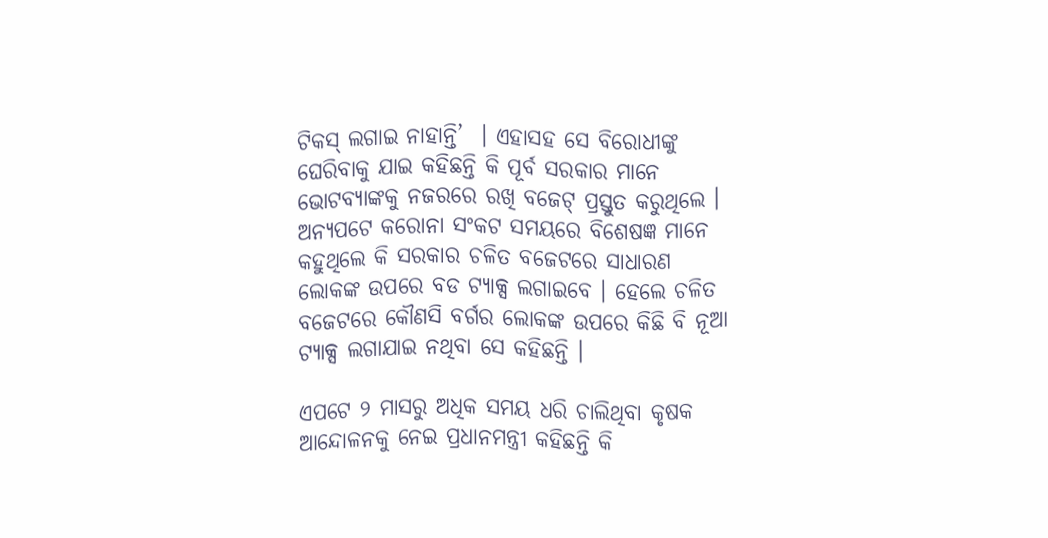ଟିକସ୍ ଲଗାଇ ନାହାନ୍ତି’  । ଏହାସହ ସେ ବିରୋଧୀଙ୍କୁ ଘେରିବାକୁ ଯାଇ କହିଛନ୍ତି କି ପୂର୍ବ ସରକାର ମାନେ ଭୋଟବ୍ୟାଙ୍କକୁ ନଜରରେ ରଖି ବଜେଟ୍ ପ୍ରସ୍ତୁତ କରୁଥିଲେ । ଅନ୍ୟପଟେ କରୋନା ସଂକଟ ସମୟରେ ବିଶେଷଜ୍ଞ ମାନେ କହୁଥିଲେ କି ସରକାର ଚଳିତ ବଜେଟରେ ସାଧାରଣ ଲୋକଙ୍କ ଉପରେ ବଡ ଟ୍ୟାକ୍ସ ଲଗାଇବେ । ହେଲେ ଚଳିତ ବଜେଟରେ କୌଣସି ବର୍ଗର ଲୋକଙ୍କ ଉପରେ କିଛି ବି ନୂଆ ଟ୍ୟାକ୍ସ ଲଗାଯାଇ ନଥିବା ସେ କହିଛନ୍ତି ।

ଏପଟେ ୨ ମାସରୁ ଅଧିକ ସମୟ ଧରି ଚାଲିଥିବା କୃଷକ ଆନ୍ଦୋଳନକୁ ନେଇ ପ୍ରଧାନମନ୍ତ୍ରୀ କହିଛନ୍ତି କି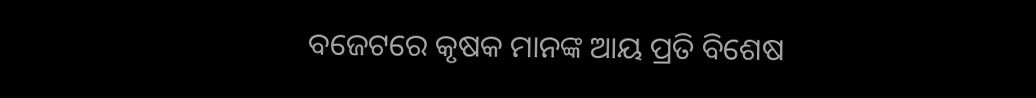ବଜେଟରେ କୃଷକ ମାନଙ୍କ ଆୟ ପ୍ରତି ବିଶେଷ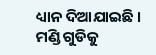ଧ୍ୟାନ ଦିଆଯାଇଛି । ମଣ୍ଡି ଗୁଡିକୁ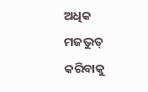ଅଧିକ ମଜଭୁତ୍ କରିବାକୁ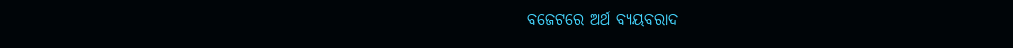ବଜେଟରେ ଅର୍ଥ ବ୍ୟୟବରାଦ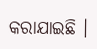କରାଯାଇଛି ।